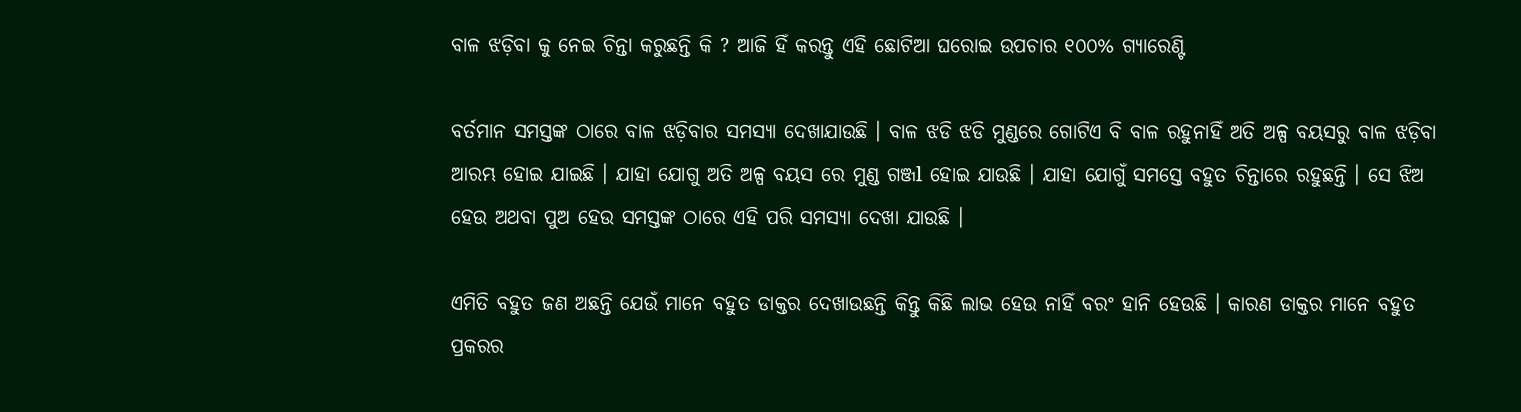ବାଳ ଝଡ଼ିବା କୁ ନେଇ ଚିନ୍ତା କରୁଛନ୍ତି କି ? ଆଜି ହିଁ କରନ୍ତୁ ଏହି ଛୋଟିଆ ଘରୋଇ ଉପଚାର ୧୦୦% ଗ୍ୟାରେଣ୍ଟି

ବର୍ତମାନ ସମସ୍ତଙ୍କ ଠାରେ ବାଳ ଝଡ଼ିବାର ସମସ୍ୟା ଦେଖାଯାଉଛି । ବାଳ ଝଡି ଝଡି ମୁଣ୍ଡରେ ଗୋଟିଏ ବି ବାଳ ରହୁନାହିଁ ଅତି ଅଳ୍ପ ବୟସରୁ ବାଳ ଝଡ଼ିବା ଆରମ୍ଭ ହୋଇ ଯାଇଛି । ଯାହା ଯୋଗୁ ଅତି ଅଳ୍ପ ବୟସ ରେ ମୁଣ୍ଡ ଗଞ୍ଜl ହୋଇ ଯାଉଛି । ଯାହା ଯୋଗୁଁ ସମସ୍ତେ ବହୁତ ଚିନ୍ତାରେ ରହୁଛନ୍ତି । ସେ ଝିଅ ହେଉ ଅଥବା ପୁଅ ହେଉ ସମସ୍ତଙ୍କ ଠାରେ ଏହି ପରି ସମସ୍ୟା ଦେଖା ଯାଉଛି ।

ଏମିତି ବହୁତ ଜଣ ଅଛନ୍ତି ଯେଉଁ ମାନେ ବହୁତ ଡାକ୍ତର ଦେଖାଉଛନ୍ତି କିନ୍ତୁ କିଛି ଲାଭ ହେଉ ନାହିଁ ବରଂ ହାନି ହେଉଛି । କାରଣ ଡାକ୍ତର ମାନେ ବହୁତ ପ୍ରକରର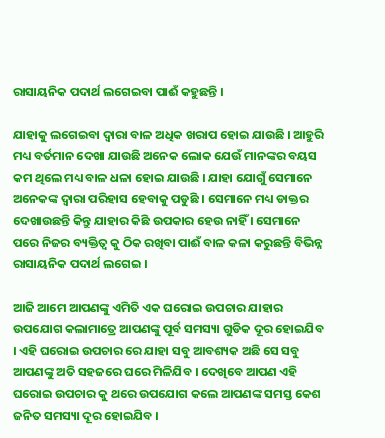ରାସାୟନିକ ପଦାର୍ଥ ଲଗେଇବା ପାଈଁ କହୁଛନ୍ତି ।

ଯାହାକୁ ଲଗେଇବା ଦ୍ୱାରା ବାଳ ଅଧିକ ଖରାପ ହୋଇ ଯାଉଛି । ଆହୁରି ମଧ୍ୟ ବର୍ତମାନ ଦେଖା ଯାଉଛି ଅନେକ ଲୋକ ଯେଉଁ ମାନଙ୍କର ବୟସ କମ ଥିଲେ ମଧ୍ୟ ବାଳ ଧଳା ହୋଇ ଯାଉଛି । ଯାହା ଯୋଗୁଁ ସେମାନେ ଅନେକଙ୍କ ଦ୍ୱାରା ପରିହାସ ହେବାକୁ ପଡୁଛି । ସେମାନେ ମଧ୍ୟ ଡାକ୍ତର ଦେଖାଉଛନ୍ତି କିନ୍ତୁ ଯାହାର କିଛି ଉପକାର ହେଉ ନାହିଁ । ସେମାନେ ପରେ ନିଜର ବ୍ୟକ୍ତିତ୍ୱ କୁ ଠିକ ରଖିବା ପାଈଁ ବାଳ କଳା କରୁଛନ୍ତି ବିଭିନ୍ନ ରାସାୟନିକ ପଦାର୍ଥ ଲଗେଇ ।

ଆଜି ଆମେ ଆପଣଙ୍କୁ ଏମିତି ଏକ ଘରୋଇ ଉପଚାର ଯାହାର ଉପଯୋଗ କଲାମାତ୍ରେ ଆପଣଙ୍କୁ ପୂର୍ବ ସମସ୍ୟା ଗୁଡିକ ଦୂର ହୋଇଯିବ । ଏହି ଘରୋଇ ଉପଚାର ରେ ଯାହା ସବୁ ଆବଶ୍ୟକ ଅଛି ସେ ସବୁ ଆପଣଙ୍କୁ ଅତି ସହଜରେ ଘରେ ମିଳିଯିବ । ଦେଖିବେ ଆପଣ ଏହି ଘରୋଇ ଉପଚାର କୁ ଥରେ ଉପଯୋଗ କଲେ ଆପଣଙ୍କ ସମସ୍ତ କେଶ ଜନିତ ସମସ୍ୟା ଦୂର ହୋଇଯିବ ।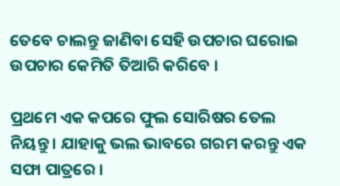ତେବେ ଚାଲନ୍ତୁ ଜାଣିବା ସେହି ଉପଚାର ଘରୋଇ ଉପଚାର କେମିତି ତିଆରି କରିବେ ।

ପ୍ରଥମେ ଏକ କପରେ ଫୁଲ ସୋରିଷର ତେଲ ନିୟନ୍ତୁ । ଯାହାକୁ ଭଲ ଭାବରେ ଗରମ କରନ୍ତୁ ଏକ ସଫା ପାତ୍ରରେ ।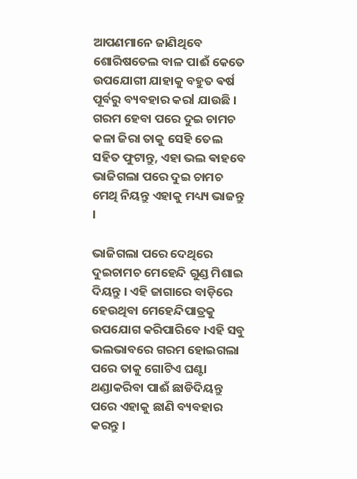ଆପଣମାନେ ଜାଣିଥିବେ ଶୋରିଷତେଲ ବାଳ ପାଈଁ କେତେ ଉପଯୋଗୀ ଯାହାକୁ ବହୁତ ଵର୍ଷ ପୂର୍ବରୁ ବ୍ୟବହାର କରl ଯାଉଛି । ଗରମ ହେବା ପରେ ଦୁଇ ଚାମଚ କଳା ଜିରା ତାକୁ ସେହି ତେଲ ସହିତ ଫୁଟାନ୍ତୁ, ଏହା ଭଲ ଵାହବେ ଭାଜିଗଲା ପରେ ଦୁଇ ଚାମଚ ମେଥି ନିୟନ୍ତୁ ଏହାକୁ ମଧ୍ୟ୍ୟ ଭାଜନ୍ତୁ ।

ଭାଜିଗଲା ପରେ ଦେଥିରେ ଦୁଇଚାମଚ ମେହେନ୍ଦି ଗୁଣ୍ଡ ମିଶାଇ ଦିୟନ୍ତୁ । ଏହି ଜାଗାରେ ବାଡ଼ିରେ ହେଉଥିବା ମେହେନ୍ଦିପାତ୍ରକୁ ଉପଯୋଗ କରିପାରିବେ ।ଏହି ସବୁ ଭଲଭାବରେ ଗରମ ହୋଇଗଲା ପରେ ତାକୁ ଗୋଟିଏ ଘଣ୍ଟା ଥଣ୍ଡାକରିବା ପାଈଁ ଛାଡିଦିୟନ୍ତୁ ପରେ ଏହାକୁ ଛାଣି ବ୍ୟବହାର କରନ୍ତୁ ।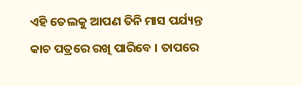ଏହି ତେଲକୁ ଆପଣ ତିନି ମାସ ପର୍ଯ୍ୟନ୍ତ କାଚ ପତ୍ରରେ ରଖି ପାରିବେ । ତାପରେ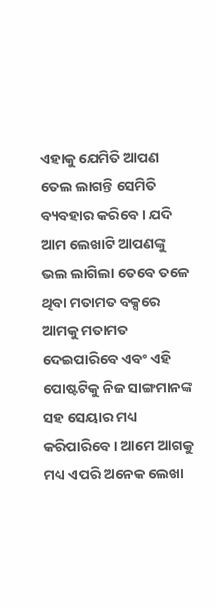ଏହାକୁ ଯେମିତି ଆପଣ ତେଲ ଲାଗନ୍ତି ସେମିତି ବ୍ୟବହାର କରିବେ । ଯଦି ଆମ ଲେଖାଟି ଆପଣଙ୍କୁ ଭଲ ଲାଗିଲା ତେବେ ତଳେ ଥିବା ମତାମତ ବକ୍ସରେ ଆମକୁ ମତାମତ ଦେଇପାରିବେ ଏବଂ ଏହି ପୋଷ୍ଟଟିକୁ ନିଜ ସାଙ୍ଗମାନଙ୍କ ସହ ସେୟାର ମଧ୍ୟ କରିପାରିବେ । ଆମେ ଆଗକୁ ମଧ୍ୟ ଏପରି ଅନେକ ଲେଖା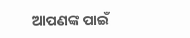ଆପଣଙ୍କ ପାଇଁ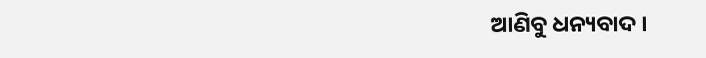ଆଣିବୁ ଧନ୍ୟବାଦ ।